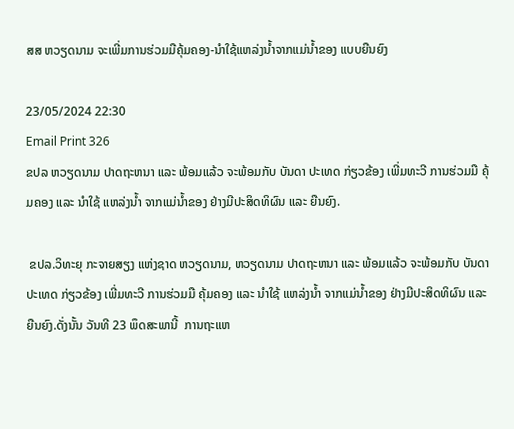ສສ ຫວຽດນາມ ຈະເພີ່ມການຮ່ວມມືຄຸ້ມຄອງ-ນຳໃຊ້ແຫລ່ງນ້ຳຈາກແມ່ນ້ຳຂອງ ແບບຍືນຍົງ

23/05/2024 22:30
Email Print 326
ຂປລ ຫວຽດນາມ ປາດຖະຫນາ ແລະ ພ້ອມແລ້ວ ຈະພ້ອມກັບ ບັນດາ ປະເທດ ກ່ຽວຂ້ອງ ເພີ່ມທະວີ ການຮ່ວມມື ຄຸ້ມຄອງ ແລະ ນຳໃຊ້ ແຫລ່ງນ້ຳ ຈາກແມ່ນ້ຳຂອງ ຢ່າງມີປະສິດທິຜົນ ແລະ ຍືນຍົງ.

 ຂປລ.ວິທະຍຸ ກະຈາຍສຽງ ແຫ່ງຊາດ ຫວຽດນາມ, ຫວຽດນາມ ປາດຖະຫນາ ແລະ ພ້ອມແລ້ວ ຈະພ້ອມກັບ ບັນດາ ປະເທດ ກ່ຽວຂ້ອງ ເພີ່ມທະວີ ການຮ່ວມມື ຄຸ້ມຄອງ ແລະ ນຳໃຊ້ ແຫລ່ງນ້ຳ ຈາກແມ່ນ້ຳຂອງ ຢ່າງມີປະສິດທິຜົນ ແລະ ຍືນຍົງ.ດັ່ງນັ້ນ ວັນທີ 23 ພຶດສະພານີ້  ການຖະແຫ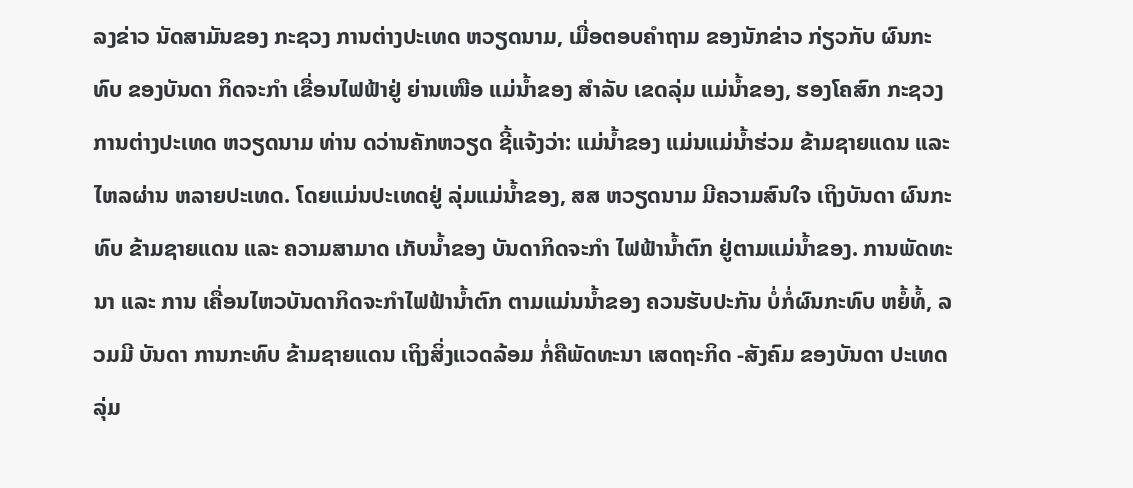ລງຂ່າວ ນັດສາມັນຂອງ ກະຊວງ ການຕ່າງປະເທດ ຫວຽດນາມ, ເມື່ອຕອບຄຳຖາມ ຂອງນັກຂ່າວ ກ່ຽວກັບ ຜົນກະທົບ ຂອງບັນດາ ກິດຈະກຳ ເຂື່ອນໄຟຟ້າຢູ່ ຍ່ານເໜືອ ແມ່ນ້ຳຂອງ ສຳລັບ ເຂດລຸ່ມ ແມ່ນ້ຳຂອງ, ຮອງໂຄສົກ ກະຊວງ ການຕ່າງປະເທດ ຫວຽດນາມ ທ່ານ ດວ່ານຄັກຫວຽດ ຊີ້ແຈ້ງວ່າ: ແມ່ນ້ຳຂອງ ແມ່ນແມ່ນ້ຳຮ່ວມ ຂ້າມຊາຍແດນ ແລະ ໄຫລຜ່ານ ຫລາຍປະເທດ. ໂດຍແມ່ນປະເທດຢູ່ ລຸ່ມແມ່ນ້ຳຂອງ, ສສ ຫວຽດນາມ ມີຄວາມສົນໃຈ ເຖິງບັນດາ ຜົນກະທົບ ຂ້າມຊາຍແດນ ແລະ ຄວາມສາມາດ ເກັບນ້ຳຂອງ ບັນດາກິດຈະກຳ ໄຟຟ້ານ້ຳຕົກ ຢູ່ຕາມແມ່ນ້ຳຂອງ. ການພັດທະນາ ແລະ ການ ເຄື່ອນໄຫວບັນດາກິດຈະກຳໄຟຟ້ານ້ຳຕົກ ຕາມແມ່ນນ້ຳຂອງ ຄວນຮັບປະກັນ ບໍ່ກໍ່ຜົນກະທົບ ຫຍໍ້ທໍ້, ລວມມີ ບັນດາ ການກະທົບ ຂ້າມຊາຍແດນ ເຖິງສິ່ງແວດລ້ອມ ກໍ່ຄືພັດທະນາ ເສດຖະກິດ -ສັງຄົມ ຂອງບັນດາ ປະເທດລຸ່ມ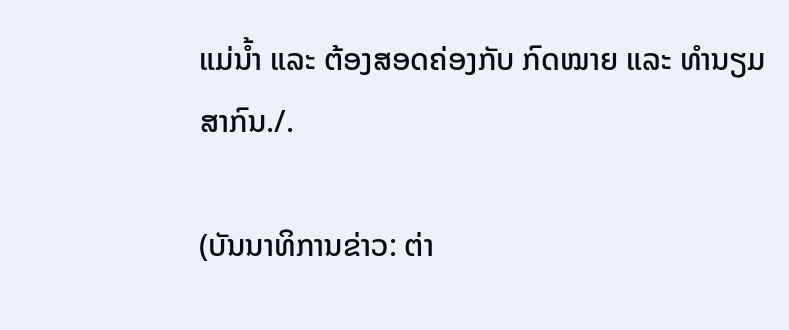ແມ່ນ້ຳ ແລະ ຕ້ອງສອດຄ່ອງກັບ ກົດໝາຍ ແລະ ທຳນຽມສາກົນ./.

(ບັນນາທິການຂ່າວ: ຕ່າ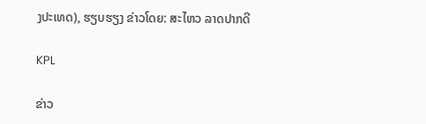ງປະເທດ), ຮຽບຮຽງ ຂ່າວໂດຍ: ສະໄຫວ ລາດປາກດີ

KPL

ຂ່າວ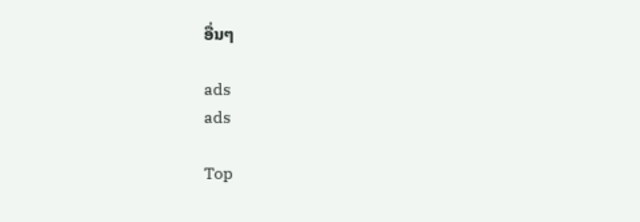ອື່ນໆ

ads
ads

Top